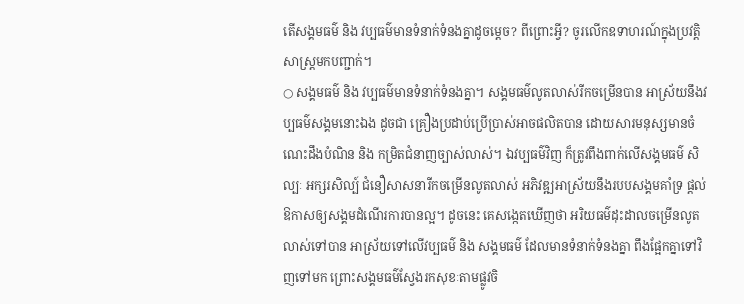តើសង្គមធម៌ និង វប្បធម៌មានទំនាក់ទំនងគ្នាដូចម្តេច? ពីព្រោះអ្វី? ចូរលើកឧទាហរណ៍ក្នុងប្រវត្តិសាស្រ្តមកបញ្ជាក់។
○ សង្គមធម៌ និង វប្បធម៌មានទំនាក់ទំនងគ្នា។ សង្គមធម៌លូតលាស់រីកចម្រើនបាន អាស្រ័យនឹងវប្បធម៌សង្គមនោះឯង ដូចជា គ្រឿងប្រដាប់ប្រើប្រាស់អាចផលិតបាន ដោយសារមនុស្សមានចំណេះដឹងបំណិន និង កម្រិតជំនាញច្បាស់លាស់។ ឯវប្បធម៌វិញ ក៏ត្រូវពឹងពាក់លើសង្គមធម៌ សិល្បៈ អក្សរសិល្ប៍ ជំនឿសាសនារីកចម្រើនលូតលាស់ អភិវឌ្ឍអាស្រ័យនឹងរបបសង្គមគាំទ្រ ផ្តល់ឱកាសឲ្យសង្គមដំណើរការបានល្អ។ ដូចនេះ គេសង្កេតឃើញថា អរិយធម៌ដុះដាលចម្រើនលូតលាស់ទៅបាន អាស្រ័យទៅលើវប្បធម៌ និង សង្គមធម៌ ដែលមានទំនាក់ទំនងគ្នា ពឹងផ្អែកគ្នាទៅវិញទៅមក ព្រោះសង្គមធម៌ស្វែងរកសុខៈតាមផ្លូវចិ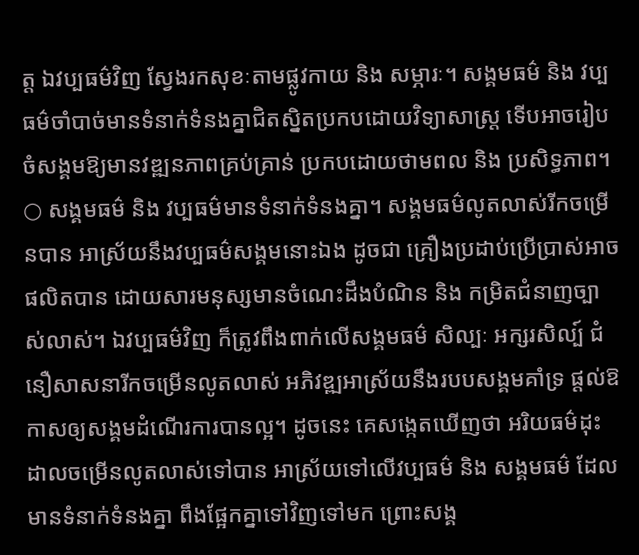ត្ត ឯវប្បធម៌វិញ ស្វែងរកសុខៈតាមផ្លូវកាយ និង សម្ភារៈ។ សង្គមធម៌ និង វប្បធម៌ចាំបាច់មានទំនាក់ទំនងគ្នាជិតស្និតប្រកបដោយវិទ្យាសាស្រ្ត ទើបអាចរៀបចំសង្គមឱ្យមានវឌ្ឍនភាពគ្រប់គ្រាន់ ប្រកបដោយថាមពល និង ប្រសិទ្ធភាព។
○ សង្គមធម៌ និង វប្បធម៌មានទំនាក់ទំនងគ្នា។ សង្គមធម៌លូតលាស់រីកចម្រើនបាន អាស្រ័យនឹងវប្បធម៌សង្គមនោះឯង ដូចជា គ្រឿងប្រដាប់ប្រើប្រាស់អាចផលិតបាន ដោយសារមនុស្សមានចំណេះដឹងបំណិន និង កម្រិតជំនាញច្បាស់លាស់។ ឯវប្បធម៌វិញ ក៏ត្រូវពឹងពាក់លើសង្គមធម៌ សិល្បៈ អក្សរសិល្ប៍ ជំនឿសាសនារីកចម្រើនលូតលាស់ អភិវឌ្ឍអាស្រ័យនឹងរបបសង្គមគាំទ្រ ផ្តល់ឱកាសឲ្យសង្គមដំណើរការបានល្អ។ ដូចនេះ គេសង្កេតឃើញថា អរិយធម៌ដុះដាលចម្រើនលូតលាស់ទៅបាន អាស្រ័យទៅលើវប្បធម៌ និង សង្គមធម៌ ដែលមានទំនាក់ទំនងគ្នា ពឹងផ្អែកគ្នាទៅវិញទៅមក ព្រោះសង្គ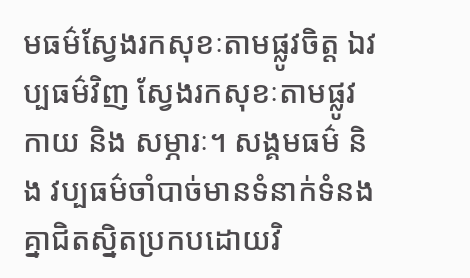មធម៌ស្វែងរកសុខៈតាមផ្លូវចិត្ត ឯវប្បធម៌វិញ ស្វែងរកសុខៈតាមផ្លូវកាយ និង សម្ភារៈ។ សង្គមធម៌ និង វប្បធម៌ចាំបាច់មានទំនាក់ទំនងគ្នាជិតស្និតប្រកបដោយវិ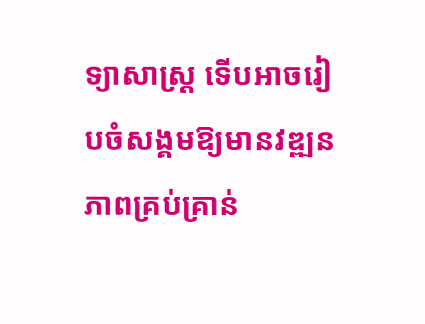ទ្យាសាស្រ្ត ទើបអាចរៀបចំសង្គមឱ្យមានវឌ្ឍនភាពគ្រប់គ្រាន់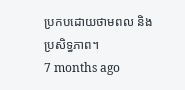ប្រកបដោយថាមពល និង ប្រសិទ្ធភាព។
7 months ago